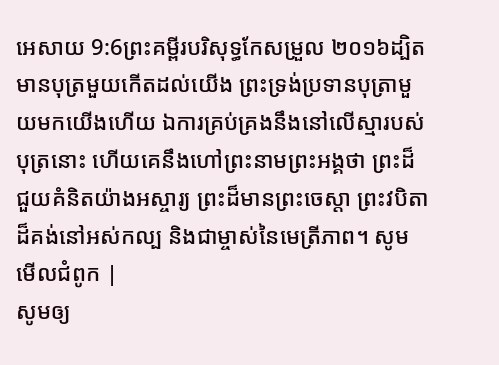អេសាយ 9:6ព្រះគម្ពីរបរិសុទ្ធកែសម្រួល ២០១៦ដ្បិតមានបុត្រមួយកើតដល់យើង ព្រះទ្រង់ប្រទានបុត្រាមួយមកយើងហើយ ឯការគ្រប់គ្រងនឹងនៅលើស្មារបស់បុត្រនោះ ហើយគេនឹងហៅព្រះនាមព្រះអង្គថា ព្រះដ៏ជួយគំនិតយ៉ាងអស្ចារ្យ ព្រះដ៏មានព្រះចេស្តា ព្រះវបិតាដ៏គង់នៅអស់កល្ប និងជាម្ចាស់នៃមេត្រីភាព។ សូមមើលជំពូក |
សូមឲ្យ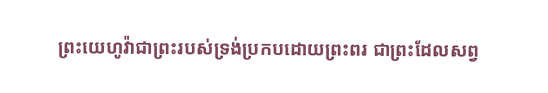ព្រះយេហូវ៉ាជាព្រះរបស់ទ្រង់ប្រកបដោយព្រះពរ ជាព្រះដែលសព្វ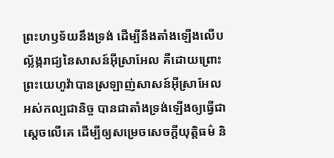ព្រះហឫទ័យនឹងទ្រង់ ដើម្បីនឹងតាំងឡើងលើបល្ល័ង្ករាជ្យនៃសាសន៍អ៊ីស្រាអែល គឺដោយព្រោះព្រះយេហូវ៉ាបានស្រឡាញ់សាសន៍អ៊ីស្រាអែលអស់កល្បជានិច្ច បានជាតាំងទ្រង់ឡើងឲ្យធ្វើជាស្តេចលើគេ ដើម្បីឲ្យសម្រេចសេចក្ដីយុត្តិធម៌ និ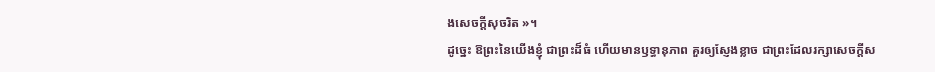ងសេចក្ដីសុចរិត »។
ដូច្នេះ ឱព្រះនៃយើងខ្ញុំ ជាព្រះដ៏ធំ ហើយមានឫទ្ធានុភាព គួរឲ្យស្ញែងខ្លាច ជាព្រះដែលរក្សាសេចក្ដីស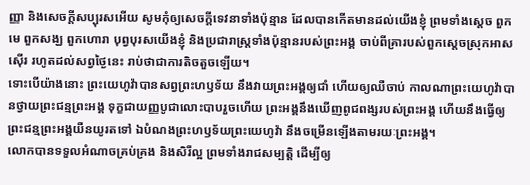ញ្ញា និងសេចក្ដីសប្បុរសអើយ សូមកុំឲ្យសេចក្ដីទេវនាទាំងប៉ុន្មាន ដែលបានកើតមានដល់យើងខ្ញុំ ព្រមទាំងស្តេច ពួកមេ ពួកសង្ឃ ពួកហោរា បុព្វបុរសយើងខ្ញុំ និងប្រជារាស្ត្រទាំងប៉ុន្មានរបស់ព្រះអង្គ ចាប់ពីគ្រារបស់ពួកស្តេចស្រុកអាសស៊ើរ រហូតដល់សព្វថ្ងៃនេះ រាប់ថាជាការតិចតួចឡើយ។
ទោះបើយ៉ាងនោះ ព្រះយេហូវ៉ាបានសព្វព្រះហឫទ័យ នឹងវាយព្រះអង្គឲ្យជាំ ហើយឲ្យឈឺចាប់ កាលណាព្រះយេហូវ៉ាបានថ្វាយព្រះជន្មព្រះអង្គ ទុក្ខជាយញ្ញបូជាលោះបាបរួចហើយ ព្រះអង្គនឹងឃើញពូជពង្សរបស់ព្រះអង្គ ហើយនឹងធ្វើឲ្យព្រះជន្មព្រះអង្គយឺនយូរតទៅ ឯបំណងព្រះហឫទ័យព្រះយេហូវ៉ា នឹងចម្រើនឡើងតាមរយៈព្រះអង្គ។
លោកបានទទួលអំណាចគ្រប់គ្រង និងសិរីល្អ ព្រមទាំងរាជសម្បត្តិ ដើម្បីឲ្យ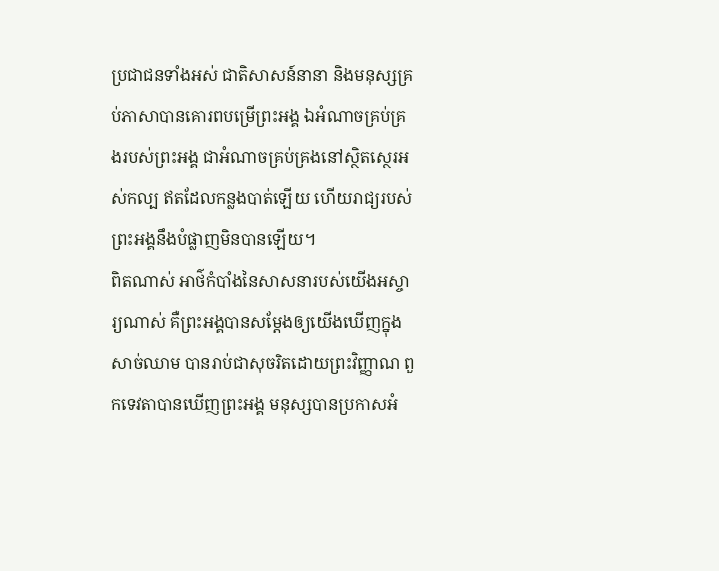ប្រជាជនទាំងអស់ ជាតិសាសន៍នានា និងមនុស្សគ្រប់ភាសាបានគោរពបម្រើព្រះអង្គ ឯអំណាចគ្រប់គ្រងរបស់ព្រះអង្គ ជាអំណាចគ្រប់គ្រងនៅស្ថិតស្ថេរអស់កល្ប ឥតដែលកន្លងបាត់ឡើយ ហើយរាជ្យរបស់ព្រះអង្គនឹងបំផ្លាញមិនបានឡើយ។
ពិតណាស់ អាថ៌កំបាំងនៃសាសនារបស់យើងអស្ចារ្យណាស់ គឺព្រះអង្គបានសម្ដែងឲ្យយើងឃើញក្នុងសាច់ឈាម បានរាប់ជាសុចរិតដោយព្រះវិញ្ញាណ ពួកទេវតាបានឃើញព្រះអង្គ មនុស្សបានប្រកាសអំ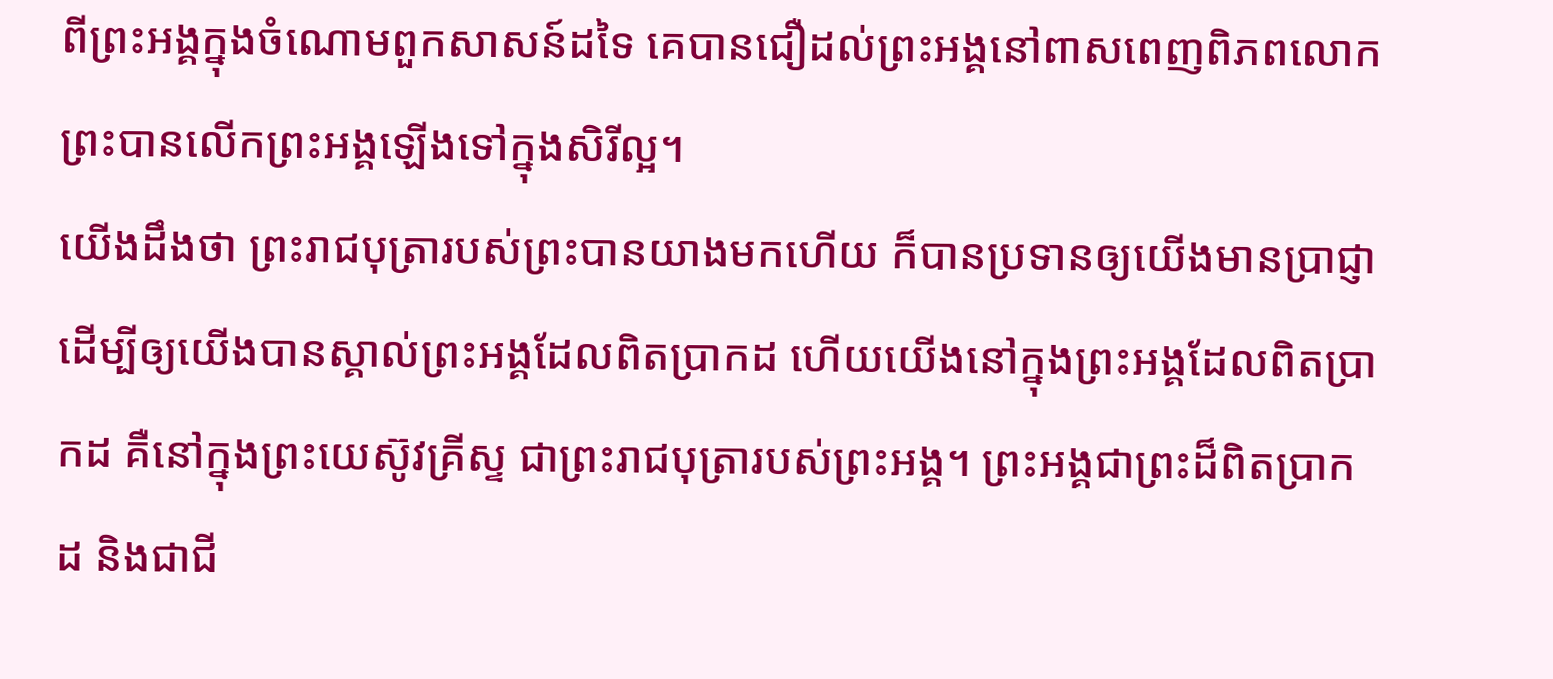ពីព្រះអង្គក្នុងចំណោមពួកសាសន៍ដទៃ គេបានជឿដល់ព្រះអង្គនៅពាសពេញពិភពលោក ព្រះបានលើកព្រះអង្គឡើងទៅក្នុងសិរីល្អ។
យើងដឹងថា ព្រះរាជបុត្រារបស់ព្រះបានយាងមកហើយ ក៏បានប្រទានឲ្យយើងមានប្រាជ្ញា ដើម្បីឲ្យយើងបានស្គាល់ព្រះអង្គដែលពិតប្រាកដ ហើយយើងនៅក្នុងព្រះអង្គដែលពិតប្រាកដ គឺនៅក្នុងព្រះយេស៊ូវគ្រីស្ទ ជាព្រះរាជបុត្រារបស់ព្រះអង្គ។ ព្រះអង្គជាព្រះដ៏ពិតប្រាកដ និងជាជី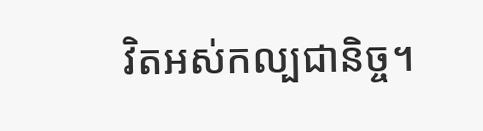វិតអស់កល្បជានិច្ច។